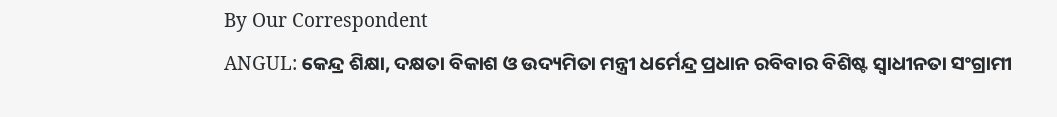By Our Correspondent
ANGUL: କେନ୍ଦ୍ର ଶିକ୍ଷା, ଦକ୍ଷତା ବିକାଶ ଓ ଉଦ୍ୟମିତା ମନ୍ତ୍ରୀ ଧର୍ମେନ୍ଦ୍ର ପ୍ରଧାନ ରବିବାର ବିଶିଷ୍ଟ ସ୍ୱାଧୀନତା ସଂଗ୍ରାମୀ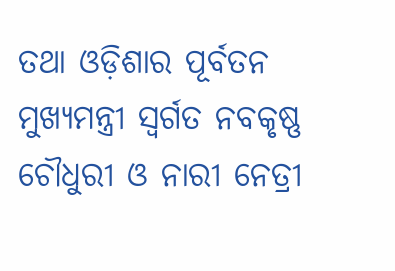ତଥା ଓଡ଼ିଶାର ପୂର୍ବତନ ମୁଖ୍ୟମନ୍ତ୍ରୀ ସ୍ୱର୍ଗତ ନବକୃଷ୍ଣ ଚୌଧୁରୀ ଓ ନାରୀ ନେତ୍ରୀ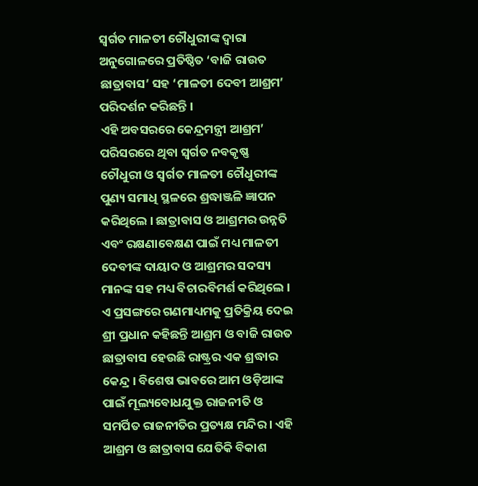ସ୍ୱର୍ଗତ ମାଳତୀ ଚୌଧୁରୀଙ୍କ ଦ୍ୱାରା ଅନୁଗୋଳରେ ପ୍ରତିଷ୍ଠିତ ‘ବାଜି ରାଉତ ଛାତ୍ରାବାସ’ ସହ ‘ମାଳତୀ ଦେବୀ ଆଶ୍ରମ’ ପରିଦର୍ଶନ କରିଛନ୍ତି ।
ଏହି ଅବସରରେ କେନ୍ଦ୍ରମନ୍ତ୍ରୀ ଆଶ୍ରମ’ ପରିସରରେ ଥିବା ସ୍ୱର୍ଗତ ନବକୃଷ୍ଣ ଚୌଧୁରୀ ଓ ସ୍ୱର୍ଗତ ମାଳତୀ ଚୌଧୁରୀଙ୍କ ପୁଣ୍ୟ ସମାଧି ସ୍ଥଳରେ ଶ୍ରଦ୍ଧାଞ୍ଜଳି ଜ୍ଞାପନ କରିଥିଲେ । ଛାତ୍ରାବାସ ଓ ଆଶ୍ରମର ଉନ୍ନତି ଏବଂ ରକ୍ଷଣାବେକ୍ଷଣ ପାଇଁ ମଧ୍ୟ ମାଳତୀ ଦେବୀଙ୍କ ଦାୟାଦ ଓ ଆଶ୍ରମର ସଦସ୍ୟ ମାନଙ୍କ ସହ ମଧ୍ୟ ବିଚାରବିମର୍ଶ କରିଥିଲେ । ଏ ପ୍ରସଙ୍ଗରେ ଗଣମାଧ୍ୟମକୁ ପ୍ରତିକ୍ରିୟ ଦେଇ ଶ୍ରୀ ପ୍ରଧାନ କହିଛନ୍ତି ଆଶ୍ରମ ଓ ବାଜି ରାଉତ ଛାତ୍ରାବାସ ହେଉଛି ରାଷ୍ଟ୍ରର ଏକ ଶ୍ରଦ୍ଧାର କେନ୍ଦ୍ର । ବିଶେଷ ଭାବରେ ଆମ ଓଡ଼ିଆଙ୍କ ପାଇଁ ମୂଲ୍ୟବୋଧଯୁକ୍ତ ରାଜନୀତି ଓ ସମର୍ପିତ ରାଜନୀତିର ପ୍ରତ୍ୟକ୍ଷ ମନ୍ଦିର । ଏହି ଆଶ୍ରମ ଓ ଛାତ୍ରାବାସ ଯେତିକି ବିକାଶ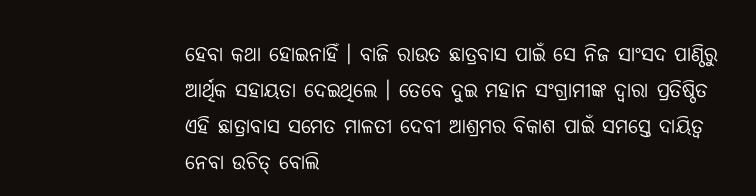ହେବା କଥା ହୋଇନାହିଁ । ବାଜି ରାଉତ ଛାତ୍ରବାସ ପାଇଁ ସେ ନିଜ ସାଂସଦ ପାଣ୍ଠିରୁ ଆର୍ଥିକ ସହାୟତା ଦେଇଥିଲେ । ତେବେ ଦୁଇ ମହାନ ସଂଗ୍ରାମୀଙ୍କ ଦ୍ୱାରା ପ୍ରତିଷ୍ଠିତ ଏହି ଛାତ୍ରାବାସ ସମେତ ମାଳତୀ ଦେବୀ ଆଶ୍ରମର ବିକାଶ ପାଇଁ ସମସ୍ତେ ଦାୟିତ୍ୱ ନେବା ଉଚିତ୍ ବୋଲି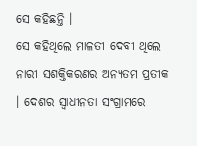ସେ କହିଛନ୍ତି ।
ସେ କହିଥିଲେ ମାଳତୀ ଦେବୀ ଥିଲେ ନାରୀ ସଶକ୍ତିକରଣର ଅନ୍ୟତମ ପ୍ରତୀକ । ଦେଶର ସ୍ୱାଧୀନତା ସଂଗ୍ରାମରେ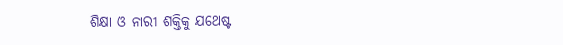ଶିକ୍ଷା ଓ ନାରୀ ଶକ୍ତିକୁ ଯଥେଷ୍ଟ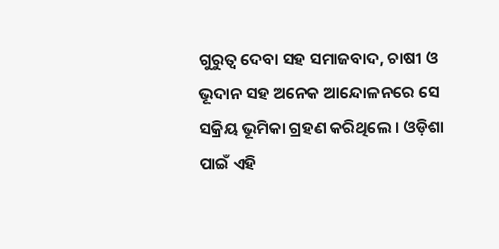ଗୁରୁତ୍ୱ ଦେବା ସହ ସମାଜବାଦ, ଚାଷୀ ଓ ଭୂଦାନ ସହ ଅନେକ ଆନ୍ଦୋଳନରେ ସେ ସକ୍ରିୟ ଭୂମିକା ଗ୍ରହଣ କରିଥିଲେ । ଓଡ଼ିଶା ପାଇଁ ଏହି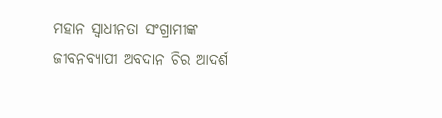ମହାନ ସ୍ୱାଧୀନତା ସଂଗ୍ରାମୀଙ୍କ ଜୀବନବ୍ୟାପୀ ଅବଦାନ ଚିର ଆଦର୍ଶ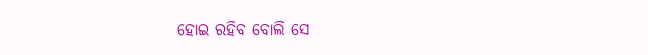ହୋଇ ରହିବ ବୋଲି ସେ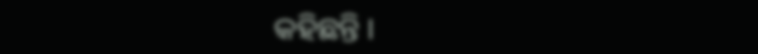କହିଛନ୍ତି ।